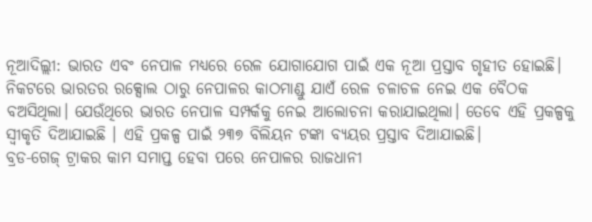ନୂଆଦିଲ୍ଲୀ: ଭାରତ ଏବଂ ନେପାଳ ମଧ୍ୟରେ ରେଳ ଯୋଗାଯୋଗ ପାଇଁ ଏକ ନୂଆ ପ୍ରସ୍ତାବ ଗୃହୀତ ହୋଇଛି। ନିକଟରେ ଭାରତର ରକ୍ସୋଲ ଠାରୁ ନେପାଳର କାଠମାଣ୍ଡୁ ଯାଏଁ ରେଳ ଚଳାଚଳ ନେଇ ଏକ ବୈଠକ ବଅସିଥିଲା। ଯେଉଁଥିରେ ଭାରତ ନେପାଳ ସମ୍ପର୍କକୁ ନେଇ ଆଲୋଚନା କରାଯାଇଥିଲା। ତେବେ ଏହି ପ୍ରକଳ୍ପକୁ ସ୍ୱୀକୃତି ଦିଆଯାଇଛି । ଏହି ପ୍ରକଳ୍ପ ପାଇଁ ୨୩୭ ବିଲିୟନ ଟଙ୍କା ବ୍ୟୟର ପ୍ରସ୍ତାବ ଦିଆଯାଇଛି।
ବ୍ରଡ-ଗେଜ୍ ଟ୍ରାକର କାମ ସମାପ୍ତ ହେବା ପରେ ନେପାଳର ରାଜଧାନୀ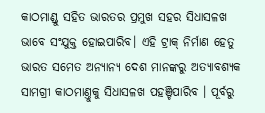କାଠମାଣ୍ଡୁ ସହିତ ଭାରତର ପ୍ରମୁଖ ସହର ସିଧାସଳଖ ଭାବେ ସଂଯୁକ୍ତ ହୋଇପାରିବ। ଏହି ଟ୍ରାକ୍ ନିର୍ମାଣ ହେତୁ ଭାରତ ସମେତ ଅନ୍ୟାନ୍ୟ ଦେଶ ମାନଙ୍କରୁ ଅତ୍ୟାବଶ୍ୟକ ସାମଗ୍ରୀ କାଠମାଣ୍ତୁକୁ ସିଧାସଳଖ ପହଞ୍ଚିପାରିବ । ପୂର୍ବରୁ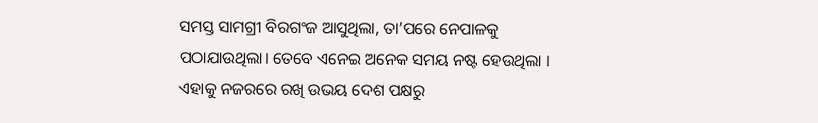ସମସ୍ତ ସାମଗ୍ରୀ ବିରଗଂଜ ଆସୁଥିଲା, ତା’ପରେ ନେପାଳକୁ ପଠାଯାଉଥିଲା। ତେବେ ଏନେଇ ଅନେକ ସମୟ ନଷ୍ଟ ହେଉଥିଲା । ଏହାକୁ ନଜରରେ ରଖି ଉଭୟ ଦେଶ ପକ୍ଷରୁ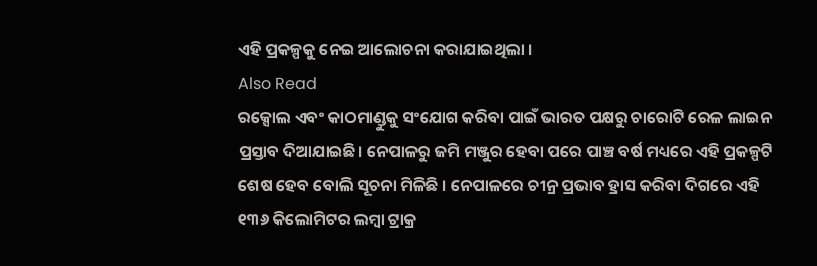ଏହି ପ୍ରକଳ୍ପକୁ ନେଇ ଆଲୋଚନା କରାଯାଇଥିଲା ।
Also Read
ରକ୍ସୋଲ ଏବଂ କାଠମାଣ୍ଡୁକୁ ସଂଯୋଗ କରିବା ପାଇଁ ଭାରତ ପକ୍ଷରୁ ଚାରୋଟି ରେଳ ଲାଇନ ପ୍ରସ୍ତାବ ଦିଆଯାଇଛି। ନେପାଳରୁ ଜମି ମଞ୍ଜୁର ହେବା ପରେ ପାଞ୍ଚ ବର୍ଷ ମଧ୍ୟରେ ଏହି ପ୍ରକଳ୍ପଟି ଶେଷ ହେବ ବୋଲି ସୂଚନା ମିଳିଛି । ନେପାଳରେ ଚୀନ୍ର ପ୍ରଭାବ ହ୍ରାସ କରିବା ଦିଗରେ ଏହି ୧୩୬ କିଲୋମିଟର ଲମ୍ୱା ଟ୍ରାକ୍ର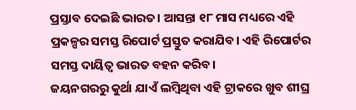ପ୍ରସ୍ତାବ ଦେଇଛି ଭାରତ। ଆସନ୍ତା ୧୮ ମାସ ମଧ୍ୟରେ ଏହି ପ୍ରକଳ୍ପର ସମସ୍ତ ରିପୋର୍ଟ ପ୍ରସ୍ତୁତ କରାଯିବ। ଏହି ରିପୋର୍ଟର ସମସ୍ତ ଦାୟିତ୍ୱ ଭାରତ ବହନ କରିବ।
ଜୟନଗରରୁ କୁର୍ଥା ଯାଏଁ ଲମ୍ବିଥିବା ଏହି ଟ୍ରାକରେ ଖୁବ ଶୀଘ୍ର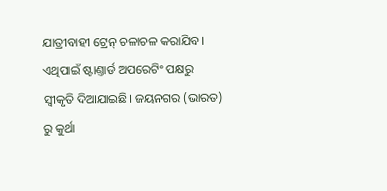ଯାତ୍ରୀବାହୀ ଟ୍ରେନ୍ ଚଳାଚଳ କରାଯିବ। ଏଥିପାଇଁ ଷ୍ଟାଣ୍ତାର୍ଡ ଅପରେଟିଂ ପକ୍ଷରୁ ସ୍ୱୀକୃତି ଦିଆଯାଇଛି। ଜୟନଗର (ଭାରତ) ରୁ କୁର୍ଥା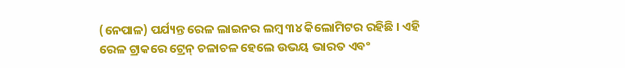(ନେପାଳ) ପର୍ଯ୍ୟନ୍ତ ରେଳ ଲାଇନର ଲମ୍ବ ୩୪ କିଲୋମିଟର ରହିଛି । ଏହି ରେଳ ଟ୍ରାକରେ ଟ୍ରେନ୍ ଚଳାଚଳ ହେଲେ ଉଭୟ ଭାରତ ଏବଂ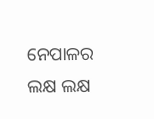ନେପାଳର ଲକ୍ଷ ଲକ୍ଷ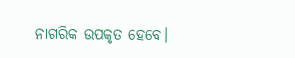ନାଗରିକ ଉପକୃତ ହେବେ।